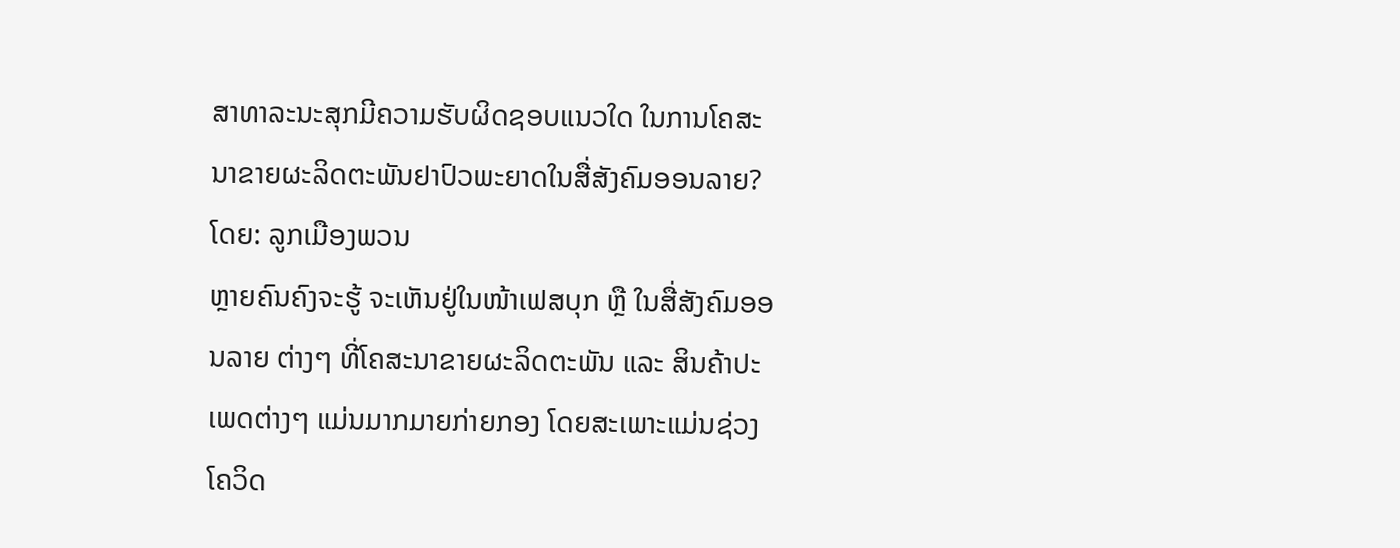ສາທາລະນະສຸກມີຄວາມຮັບຜິດຊອບແນວໃດ ໃນການໂຄສະນາຂາຍຜະລິດຕະພັນຢາປົວພະຍາດໃນສື່ສັງຄົມອອນລາຍ?
ໂດຍ: ລູກເມືອງພວນ
ຫຼາຍຄົນຄົງຈະຮູ້ ຈະເຫັນຢູ່ໃນໜ້າເຟສບຸກ ຫຼື ໃນສື່ສັງຄົມອອນລາຍ ຕ່າງໆ ທີ່ໂຄສະນາຂາຍຜະລິດຕະພັນ ແລະ ສິນຄ້າປະເພດຕ່າງໆ ແມ່ນມາກມາຍກ່າຍກອງ ໂດຍສະເພາະແມ່ນຊ່ວງໂຄວິດ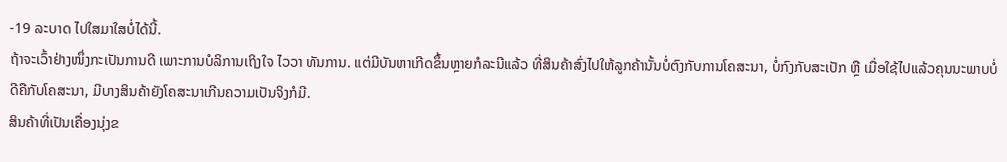-19 ລະບາດ ໄປໃສມາໃສບໍ່ໄດ້ນີ້.
ຖ້າຈະເວົ້າຢ່າງໜຶ່ງກະເປັນການດີ ເພາະການບໍລິການເຖິງໃຈ ໄວວາ ທັນການ. ແຕ່ມີບັນຫາເກີດຂຶ້ນຫຼາຍກໍລະນີແລ້ວ ທີ່ສິນຄ້າສົ່ງໄປໃຫ້ລູກຄ້ານັ້ນບໍ່ຕົງກັບການໂຄສະນາ, ບໍ່ກົງກັບສະເປັກ ຫຼື ເມື່ອໃຊ້ໄປແລ້ວຄຸນນະພາບບໍ່ດີຄືກັບໂຄສະນາ, ມີບາງສິນຄ້າຍັງໂຄສະນາເກີນຄວາມເປັນຈິງກໍມີ.
ສິນຄ້າທີ່ເປັນເຄື່ອງນຸ່ງຂ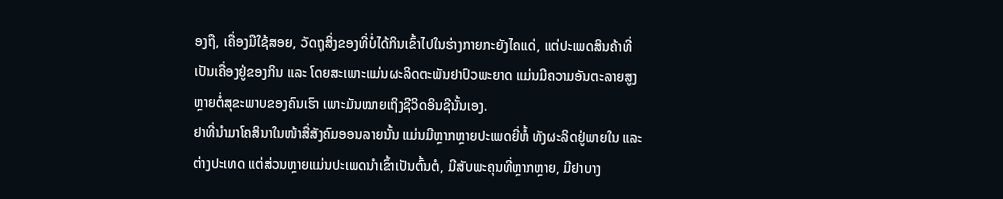ອງຖື, ເຄື່ອງມືໃຊ້ສອຍ, ວັດຖຸສິ່ງຂອງທີ່ບໍ່ໄດ້ກິນເຂົ້າໄປໃນຮ່າງກາຍກະຍັງໄຄແດ່, ແຕ່ປະເພດສິນຄ້າທີ່ເປັນເຄື່ອງຢູ່ຂອງກິນ ແລະ ໂດຍສະເພາະແມ່ນຜະລິດຕະພັນຢາປົວພະຍາດ ແມ່ນມີຄວາມອັນຕະລາຍສູງຫຼາຍຕໍ່ສຸຂະພາບຂອງຄົນເຮົາ ເພາະມັນໝາຍເຖິງຊີວິດອິນຊີນັ້ນເອງ.
ຢາທີ່ນຳມາໂຄສິນາໃນໜ້າສື່ສັງຄົມອອນລາຍນັ້ນ ແມ່ນມີຫຼາກຫຼາຍປະເພດຍີ່ຫໍ້ ທັງຜະລິດຢູ່ພາຍໃນ ແລະ ຕ່າງປະເທດ ແຕ່ສ່ວນຫຼາຍແມ່ນປະເພດນຳເຂົ້າເປັນຕົ້ນຕໍ, ມີສັບພະຄຸນທີ່ຫຼາກຫຼາຍ, ມີຢາບາງ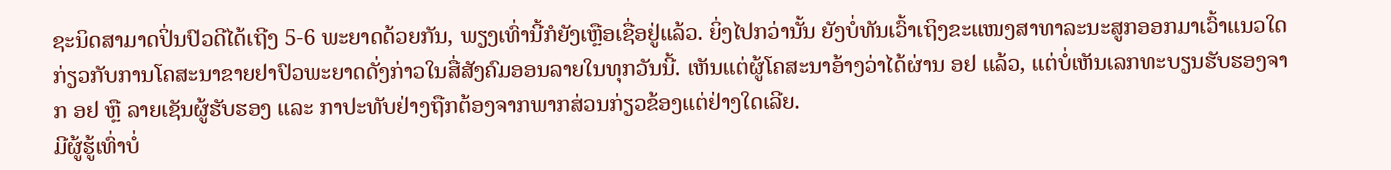ຊະນິດສາມາດປິ່ນປົວດີໄດ້ເຖີງ 5-6 ພະຍາດດ້ວຍກັນ, ພຽງເທົ່ານີ້ກໍຍັງເຫຼືອເຊື່ອຢູ່ແລ້ວ. ຍິ່ງໄປກວ່ານັ້ນ ຍັງບໍ່ທັນເວົ້າເຖິງຂະແໜງສາທາລະນະສູກອອກມາເວົ້າແນວໃດກ່ຽວກັບການໂຄສະນາຂາຍຢາປົວພະຍາດດັ່ງກ່າວໃນສື່ສັງຄົມອອນລາຍໃນທຸກວັນນີ້. ເຫັນແຕ່ຜູ້ໂຄສະນາອ້າງວ່າໄດ້ຜ່ານ ອຢ ແລ້ວ, ແຕ່ບໍ່ເຫັນເລກທະບຽນຮັບຮອງຈາກ ອຢ ຫຼື ລາຍເຊັນຜູ້ຮັບຮອງ ແລະ ກາປະທັບຢ່າງຖືກຕ້ອງຈາກພາກສ່ວນກ່ຽວຂ້ອງແຕ່ຢ່າງໃດເລີຍ.
ມີຜູ້ຮູ້ເທົ່າບໍ່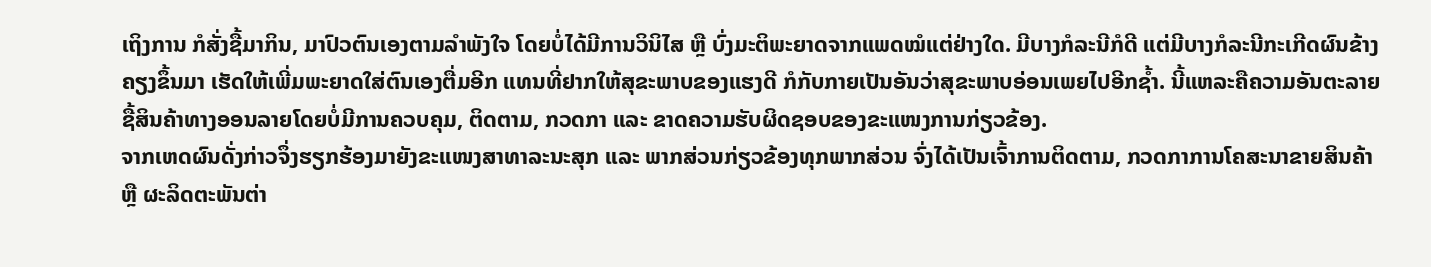ເຖິງການ ກໍສັ່ງຊື້ມາກິນ, ມາປົວຕົນເອງຕາມລຳພັງໃຈ ໂດຍບໍ່ໄດ້ມີການວິນິໄສ ຫຼື ບົ່ງມະຕິພະຍາດຈາກແພດໝໍແຕ່ຢ່າງໃດ. ມີບາງກໍລະນີກໍດີ ແຕ່ມີບາງກໍລະນີກະເກີດຜົນຂ້າງຄຽງຂຶ້ນມາ ເຮັດໃຫ້ເພີ່ມພະຍາດໃສ່ຕົນເອງຕື່ມອີກ ແທນທີ່ຢາກໃຫ້ສຸຂະພາບຂອງແຮງດີ ກໍກັບກາຍເປັນອັນວ່າສຸຂະພາບອ່ອນເພຍໄປອີກຊໍ້າ. ນີ້ແຫລະຄືຄວາມອັນຕະລາຍຊື້ສິນຄ້າທາງອອນລາຍໂດຍບໍ່ມີການຄວບຄຸມ, ຕິດຕາມ, ກວດກາ ແລະ ຂາດຄວາມຮັບຜິດຊອບຂອງຂະແໜງການກ່ຽວຂ້ອງ.
ຈາກເຫດຜົນດັ່ງກ່າວຈຶ່ງຮຽກຮ້ອງມາຍັງຂະແໜງສາທາລະນະສຸກ ແລະ ພາກສ່ວນກ່ຽວຂ້ອງທຸກພາກສ່ວນ ຈົ່ງໄດ້ເປັນເຈົ້າການຕິດຕາມ, ກວດກາການໂຄສະນາຂາຍສິນຄ້າ ຫຼື ຜະລິດຕະພັນຕ່າ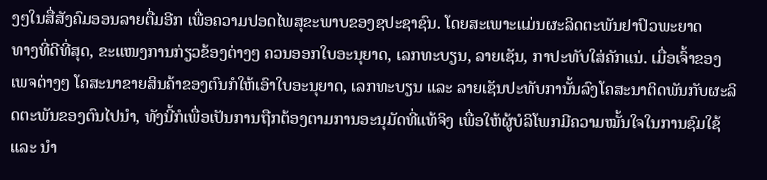ງໆໃນສື່ສັງຄົມອອນລາຍຕື່ມອີກ ເພື່ອຄວາມປອດໄພສຸຂະພາບຂອງຊປະຊາຊົນ. ໂດຍສະເພາະແມ່ນຜະລິດຕະພັນຢາປົວພະຍາດ
ທາງທີ່ດີທີ່ສຸດ, ຂະແໜງການກ່ຽວຂ້ອງຕ່າງໆ ຄວນອອກໃບອະນຸຍາດ, ເລກທະບຽນ, ລາຍເຊັນ, ກາປະທັບໃສ່ຄັກແນ່. ເມື່ອເຈົ້າຂອງເພຈຕ່າງໆ ໂຄສະນາຂາຍສິນຄ້າຂອງຕົນກໍໃຫ້ເອົາໃບອະນຸຍາດ, ເລກທະບຽນ ແລະ ລາຍເຊັນປະທັບການັ້ນລົງໂຄສະນາຕິດພັນກັບຜະລິດຕະພັນຂອງຕົນໄປນຳ, ທັງນີ້ກໍເພື່ອເປັນການຖືກຕ້ອງຕາມການອະນຸມັດທີ່ແທ້ຈິງ ເພື່ອໃຫ້ຜູ້ບໍລິໂພກມີຄວາມໝັ້ນໃຈໃນການຊົມໃຊ້ ແລະ ນຳ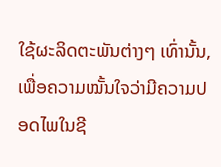ໃຊ້ຜະລິດຕະພັນຕ່າງໆ ເທົ່ານັ້ນ, ເພື່ອຄວາມໝັ້ນໃຈວ່າມີຄວາມປອດໄພໃນຊີ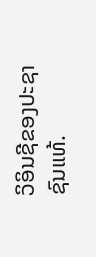ວິອິນຊີຂອງປະຊາຊົນແທ້.